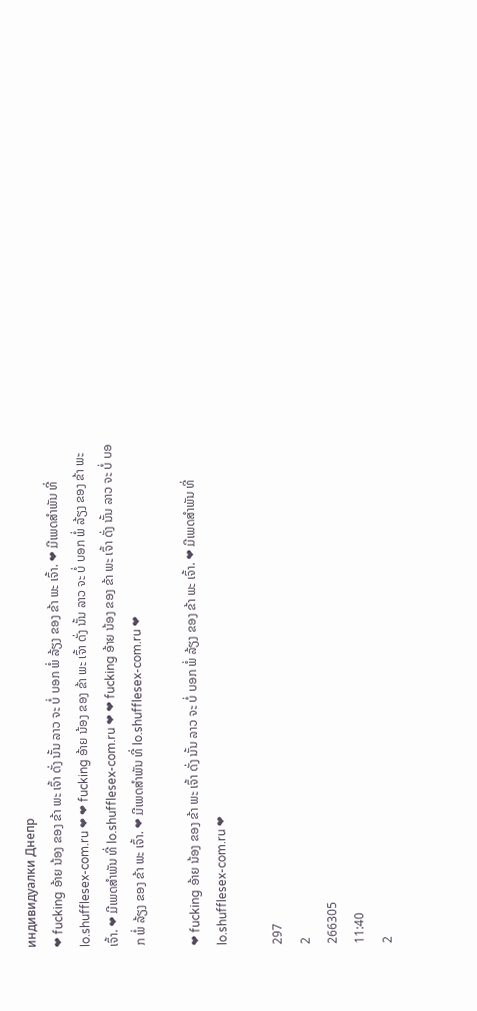индивидуалки Днепр
❤ fucking ອ້າຍ ນ້ອງ ຂອງ ຂ້າ ພະ ເຈົ້າ ດັ່ງ ນັ້ນ ລາວ ຈະ ບໍ່ ບອກ ພໍ່ ລ້ຽງ ຂອງ ຂ້າ ພະ ເຈົ້າ. ❤ ມີເພດສຳພັນ ທີ່ lo.shufflesex-com.ru ❤ ❤ fucking ອ້າຍ ນ້ອງ ຂອງ ຂ້າ ພະ ເຈົ້າ ດັ່ງ ນັ້ນ ລາວ ຈະ ບໍ່ ບອກ ພໍ່ ລ້ຽງ ຂອງ ຂ້າ ພະ ເຈົ້າ. ❤ ມີເພດສຳພັນ ທີ່ lo.shufflesex-com.ru ❤ ❤ fucking ອ້າຍ ນ້ອງ ຂອງ ຂ້າ ພະ ເຈົ້າ ດັ່ງ ນັ້ນ ລາວ ຈະ ບໍ່ ບອກ ພໍ່ ລ້ຽງ ຂອງ ຂ້າ ພະ ເຈົ້າ. ❤ ມີເພດສຳພັນ ທີ່ lo.shufflesex-com.ru ❤

❤ fucking ອ້າຍ ນ້ອງ ຂອງ ຂ້າ ພະ ເຈົ້າ ດັ່ງ ນັ້ນ ລາວ ຈະ ບໍ່ ບອກ ພໍ່ ລ້ຽງ ຂອງ ຂ້າ ພະ ເຈົ້າ. ❤ ມີເພດສຳພັນ ທີ່ lo.shufflesex-com.ru ❤

297
2
266305
11:40
2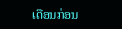ເດືອນກ່ອນ